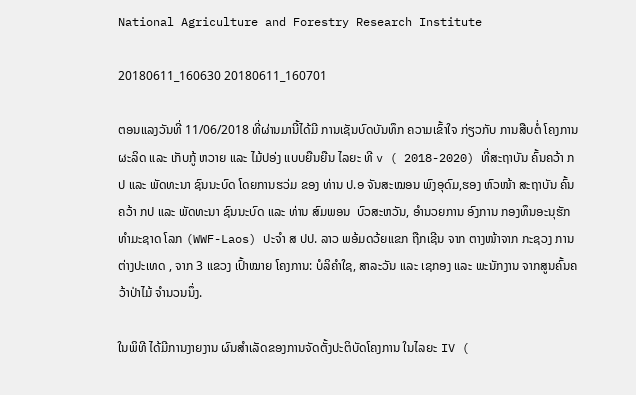National Agriculture and Forestry Research Institute

20180611_160630 20180611_160701

ຕອນແລງວັນທີ່ 11/06/2018 ທີ່ຜ່ານມານີ້ໄດ້ມີ ການເຊັນບົດບັນທຶກ ຄວາມເຂົ້າໃຈ ກ່ຽວກັບ ການສືບຕໍ່ ໂຄງການ  ຜະລິດ ແລະ ເກັບກູ້ ຫວາຍ ແລະ ໄມ້ປອ່ງ ແບບຍືນຍືນ ໄລຍະ ທີ v ( 2018-2020) ທີ່ສະຖາບັນ ຄົ້ນຄວ້າ ກປ ແລະ ພັດທະນາ ຊົນນະບົດ ໂດຍການຮວ່ມ ຂອງ ທ່ານ ປ.ອ ຈັນສະໝອນ ພົງອຸດົມ,ຮອງ ຫົວໜ້າ ສະຖາບັນ ຄົ້ນຄວ້າ ກປ ແລະ ພັດທະນາ ຊົນນະບົດ ແລະ ທ່ານ ສົມພອນ  ບົວສະຫວັນ, ອຳນວຍການ ອົງການ ກອງທຶນອະນຸຮັກ ທຳມະຊາດ ໂລກ (WWF-Laos) ປະຈຳ ສ ປປ. ລາວ ພອ້ມດວ້ຍແຂກ ຖືກເຊີນ ຈາກ ຕາງໜ້າຈາກ ກະຊວງ ການຕ່າງປະເທດ , ຈາກ 3 ແຂວງ ເປົ້າໝາຍ ໂຄງການ: ບໍລິຄຳໃຊ, ສາລະວັນ ແລະ ເຊກອງ ແລະ ພະນັກງານ ຈາກສູນຄົ້ນຄວ້າປ່າໄມ້ ຈຳນວນນຶ່ງ.

ໃນພິທີ ໄດ້ມີການງາຍງານ ຜົນສຳເລັດຂອງການຈັດຕັ້ງປະຕິບັດໂຄງການ ໃນໄລຍະ IV (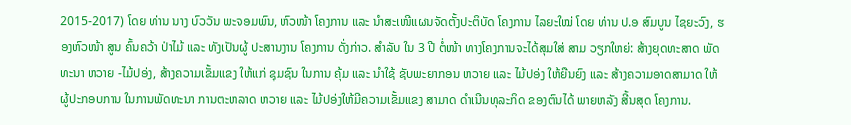2015-2017) ໂດຍ ທ່ານ ນາງ ບົວວັນ ພະຈອມພົນ, ຫົວໜ້າ ໂຄງການ ແລະ ນຳສະເໜີແຜນຈັດຕັ້ງປະຕິບັດ ໂຄງການ ໄລຍະໃໝ່ ໂດຍ ທ່ານ ປ.ອ ສົມບູນ ໄຊຍະວົງ, ຮອງຫົວໜ້າ ສູນ ຄົ້ນຄວ້າ ປ່າໄມ້ ແລະ ທັງເປັນຜູ້ ປະສານງານ ໂຄງການ ດັ່ງກ່າວ. ສຳລັບ ໃນ 3 ປີ ຕໍ່ໜ້າ ທາງໂຄງການຈະໄດ້ສຸມໃສ່ ສາມ ວຽກໃຫຍ່: ສ້າງຍຸດທະສາດ ພັດທະນາ ຫວາຍ -ໄມ້ປອ່ງ, ສ້າງຄວາມເຂັ້ມແຂງ ໃຫ້ແກ່ ຊຸມຊົນ ໃນການ ຄຸ້ມ ແລະ ນຳໃຊ້ ຊັບພະຍາກອນ ຫວາຍ ແລະ ໄມ້ປອ່ງ ໃຫ້ຍືນຍົງ ແລະ ສ້າງຄວາມອາດສາມາດ ໃຫ້ ຜູ້ປະກອບການ ໃນການພັດທະນາ ການຕະຫລາດ ຫວາຍ ແລະ ໄມ້ປອ່ງໃຫ້ມີຄວາມເຂັ້ມແຂງ ສາມາດ ດຳເນີນທຸລະກິດ ຂອງຕົນໄດ້ ພາຍຫລັງ ສີ້ນສຸດ ໂຄງການ.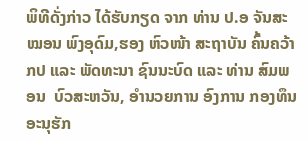ພິທີດັ່ງກ່າວ ໄດ້ຮັບກຽດ ຈາກ ທ່ານ ປ.ອ ຈັນສະໝອນ ພົງອຸດົມ,ຮອງ ຫົວໜ້າ ສະຖາບັນ ຄົ້ນຄວ້າ ກປ ແລະ ພັດທະນາ ຊົນນະບົດ ແລະ ທ່ານ ສົມພອນ  ບົວສະຫວັນ, ອຳນວຍການ ອົງການ ກອງທຶນອະນຸຮັກ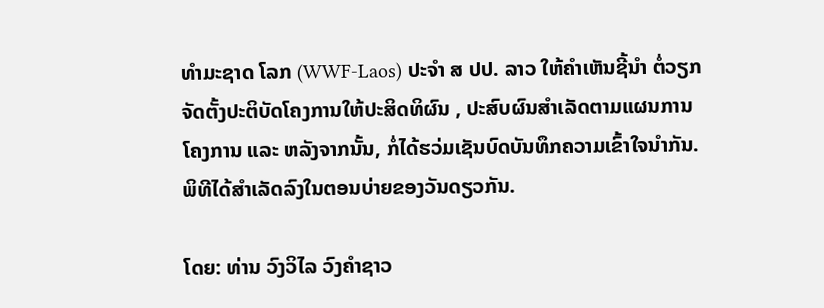ທຳມະຊາດ ໂລກ (WWF-Laos) ປະຈຳ ສ ປປ. ລາວ ໃຫ້ຄຳເຫັນຊີ້ນຳ ຕໍ່ວຽກຈັດຕັ້ງປະຕິບັດໂຄງການໃຫ້ປະສິດທິຜົນ , ປະສົບຜົນສຳເລັດຕາມແຜນການ ໂຄງການ ແລະ ຫລັງຈາກນັ້ນ, ກໍ່ໄດ້ຮວ່ມເຊັນບົດບັນທຶກຄວາມເຂົ້າໃຈນຳກັນ. ພິທີໄດ້ສຳເລັດລົງໃນຕອນບ່າຍຂອງວັນດຽວກັນ.

ໂດຍ: ທ່ານ ວົງວິໄລ ວົງຄຳຊາວ